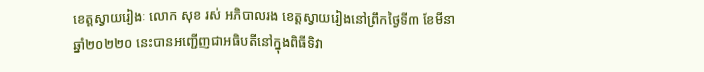ខេត្តស្វាយរៀងៈ លោក សុខ រស់ អភិបាលរង ខេត្តស្វាយរៀងនៅព្រឹកថ្ងៃទី៣ ខែមីនា ឆ្នាំ២០២២០ នេះបានអញ្ជើញជាអធិបតីនៅក្នុងពិធីទិវា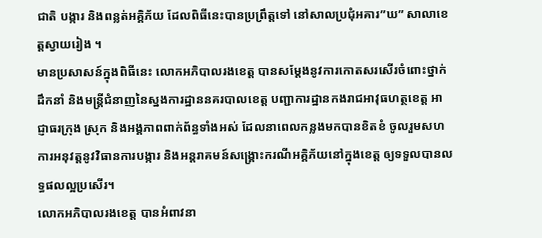ជាតិ បង្ការ និងពន្លត់អគ្គិភ័យ ដែលពិធីនេះបានប្រព្រឹត្តទៅ នៅសាលប្រជុំអគារ”ឃ” សាលាខេត្តស្វាយរៀង ។
មានប្រសាសន៍ក្នុងពិធីនេះ លោកអភិបាលរងខេត្ត បានសម្ដែងនូវការកោតសរសើរចំពោះថ្នាក់ដឹកនាំ និងមន្ត្រីជំនាញនៃស្នងការដ្ឋាននគរបាលខេត្ត បញ្ជាការដ្ឋានកងរាជអាវុធហត្ថខេត្ត អាជ្ញាធរក្រុង ស្រុក និងអង្គភាពពាក់ព័ន្ធទាំងអស់ ដែលនាពេលកន្លងមកបានខិតខំ ចូលរួមសហការអនុវត្តនូវវិធានការបង្ការ និងអន្តរាគមន៍សង្គ្រោះករណីអគ្គិភ័យនៅក្នុងខេត្ត ឲ្យទទួលបានលទ្ធផលល្អប្រសើរ។
លោកអភិបាលរងខេត្ត បានអំពាវនា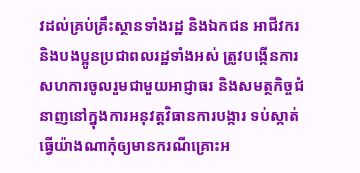វដល់គ្រប់គ្រឹះស្ថានទាំងរដ្ឋ និងឯកជន អាជីវករ និងបងប្អូនប្រជាពលរដ្ឋទាំងអស់ ត្រូវបង្កើនការសហការចូលរួមជាមួយអាជ្ញាធរ និងសមត្ថកិច្ចជំនាញនៅក្នុងការអនុវត្តវិធានការបង្ការ ទប់ស្កាត់ ធ្វើយ៉ាងណាកុំឲ្យមានករណីគ្រោះអ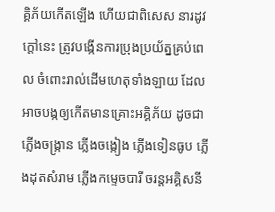គ្គិភ័យកើតឡើង ហើយជាពិសេស នារដូវក្ដៅនេះ ត្រូវបង្កើនការប្រុងប្រយ័ត្នគ្រប់ពេល ចំពោះរាល់ដើមហេតុទាំងឡាយ ដែលអាចបង្កឲ្យកើតមានគ្រោះអគ្គិភ័យ ដូចជាភ្លើងចង្រ្កាន ភ្លើងចង្កៀង ភ្លើងទៀនធូប ភ្លើងដុតសំរាម ភ្លើងកម្ទេចបារី ចរន្តអគ្គិសនី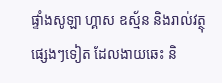ផ្ទាំងសូឡា ហ្គាស ឧស័្មន និងរាល់វត្ថុផ្សេងៗទៀត ដែលងាយឆេះ និ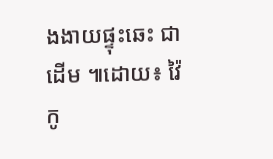ងងាយផ្ទុះឆេះ ជាដើម ៕ដោយ៖ វ៉ៃកូ